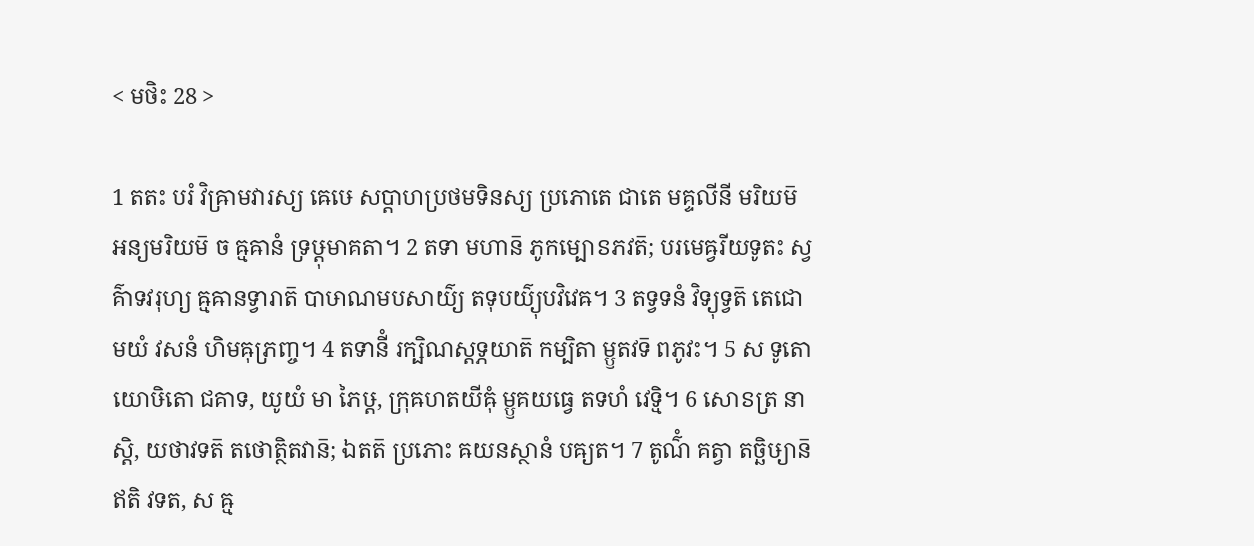< មថិះ 28 >

1 តតះ បរំ វិឝ្រាមវារស្យ ឝេឞេ សប្តាហប្រថមទិនស្យ ប្រភោតេ ជាតេ មគ្ទលីនី មរិយម៑ អន្យមរិយម៑ ច ឝ្មឝានំ ទ្រឞ្ដុមាគតា។ 2 តទា មហាន៑ ភូកម្បោៜភវត៑; បរមេឝ្វរីយទូតះ ស្វគ៌ាទវរុហ្យ ឝ្មឝានទ្វារាត៑ បាឞាណមបសាយ៌្យ តទុបយ៌្យុបវិវេឝ។ 3 តទ្វទនំ វិទ្យុទ្វត៑ តេជោមយំ វសនំ ហិមឝុភ្រញ្ច។ 4 តទានីំ រក្ឞិណស្តទ្ភយាត៑ កម្បិតា ម្ឫតវទ៑ ពភូវះ។ 5 ស ទូតោ យោឞិតោ ជគាទ, យូយំ មា ភៃឞ្ដ, ក្រុឝហតយីឝុំ ម្ឫគយធ្វេ តទហំ វេទ្មិ។ 6 សោៜត្រ នាស្តិ, យថាវទត៑ តថោត្ថិតវាន៑; ឯតត៑ ប្រភោះ ឝយនស្ថានំ បឝ្យត។ 7 តូណ៌ំ គត្វា តច្ឆិឞ្យាន៑ ឥតិ វទត, ស ឝ្ម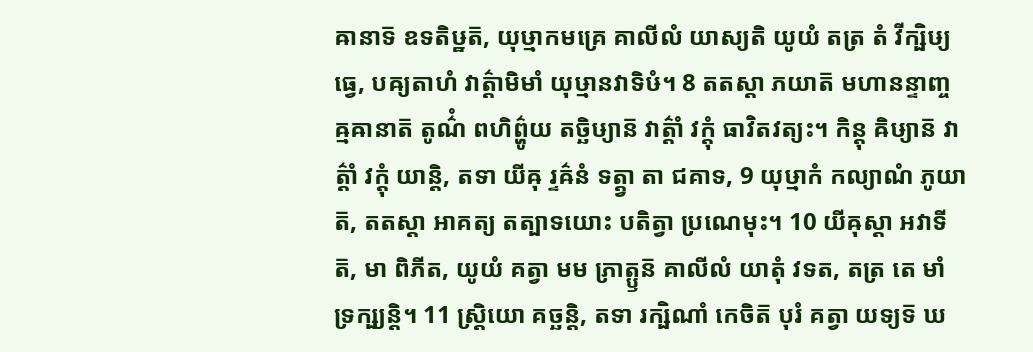ឝានាទ៑ ឧទតិឞ្ឋត៑, យុឞ្មាកមគ្រេ គាលីលំ យាស្យតិ យូយំ តត្រ តំ វីក្ឞិឞ្យធ្វេ, បឝ្យតាហំ វាត៌្តាមិមាំ យុឞ្មានវាទិឞំ។ 8 តតស្តា ភយាត៑ មហានន្ទាញ្ច ឝ្មឝានាត៑ តូណ៌ំ ពហិព៌្ហូយ តច្ឆិឞ្យាន៑ វាត៌្តាំ វក្តុំ ធាវិតវត្យះ។ កិន្តុ ឝិឞ្យាន៑ វាត៌្តាំ វក្តុំ យាន្តិ, តទា យីឝុ រ្ទឝ៌នំ ទត្ត្វា តា ជគាទ, 9 យុឞ្មាកំ កល្យាណំ ភូយាត៑, តតស្តា អាគត្យ តត្បាទយោះ បតិត្វា ប្រណេមុះ។ 10 យីឝុស្តា អវាទីត៑, មា ពិភីត, យូយំ គត្វា មម ភ្រាត្ឫន៑ គាលីលំ យាតុំ វទត, តត្រ តេ មាំ ទ្រក្ឞ្យន្តិ។ 11 ស្ត្រិយោ គច្ឆន្តិ, តទា រក្ឞិណាំ កេចិត៑ បុរំ គត្វា យទ្យទ៑ ឃ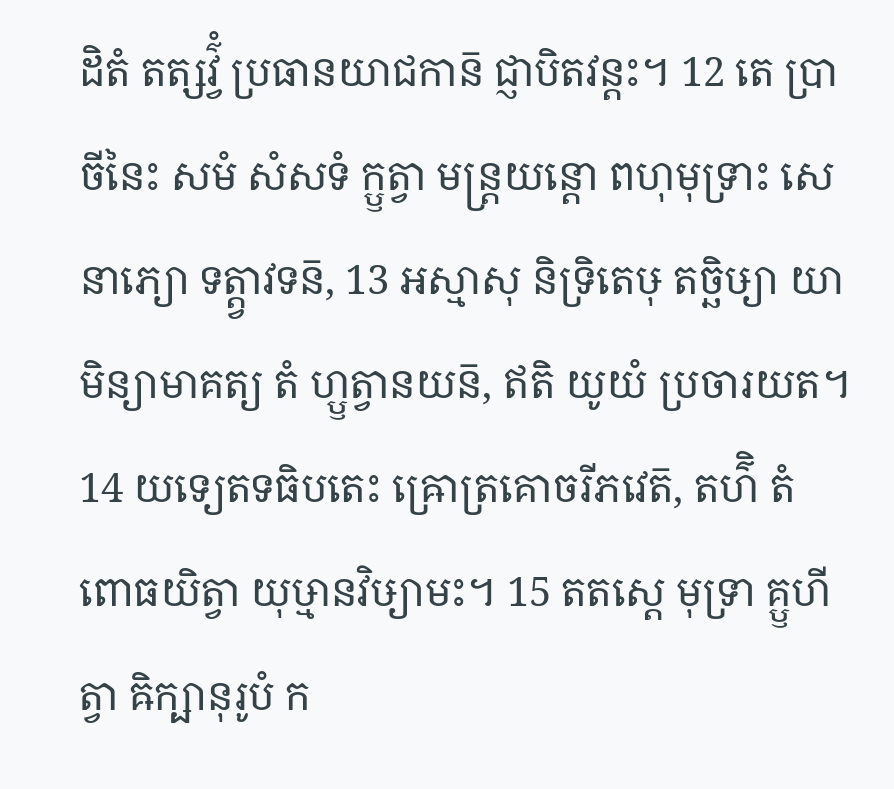ដិតំ តត្សវ៌្វំ ប្រធានយាជកាន៑ ជ្ញាបិតវន្តះ។ 12 តេ ប្រាចីនៃះ សមំ សំសទំ ក្ឫត្វា មន្ត្រយន្តោ ពហុមុទ្រាះ សេនាភ្យោ ទត្ត្វាវទន៑, 13 អស្មាសុ និទ្រិតេឞុ តច្ឆិឞ្យា យាមិន្យាមាគត្យ តំ ហ្ឫត្វានយន៑, ឥតិ យូយំ ប្រចារយត។ 14 យទ្យេតទធិបតេះ ឝ្រោត្រគោចរីភវេត៑, តហ៌ិ តំ ពោធយិត្វា យុឞ្មានវិឞ្យាមះ។ 15 តតស្តេ មុទ្រា គ្ឫហីត្វា ឝិក្ឞានុរូបំ ក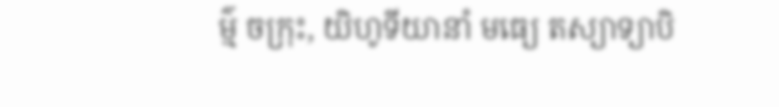ម៌្ម ចក្រុះ, យិហូទីយានាំ មធ្យេ តស្យាទ្យាបិ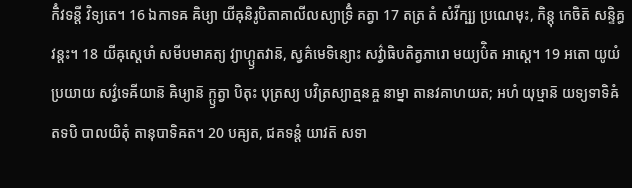កិំវទន្តី វិទ្យតេ។ 16 ឯកាទឝ ឝិឞ្យា យីឝុនិរូបិតាគាលីលស្យាទ្រិំ គត្វា 17 តត្រ តំ សំវីក្ឞ្យ ប្រណេមុះ, កិន្តុ កេចិត៑ សន្ទិគ្ធវន្តះ។ 18 យីឝុស្តេឞាំ សមីបមាគត្យ វ្យាហ្ឫតវាន៑, ស្វគ៌មេទិន្យោះ សវ៌្វាធិបតិត្វភារោ មយ្យប៌ិត អាស្តេ។ 19 អតោ យូយំ ប្រយាយ សវ៌្វទេឝីយាន៑ ឝិឞ្យាន៑ ក្ឫត្វា បិតុះ បុត្រស្យ បវិត្រស្យាត្មនឝ្ច នាម្នា តានវគាហយត; អហំ យុឞ្មាន៑ យទ្យទាទិឝំ តទបិ បាលយិតុំ តានុបាទិឝត។ 20 បឝ្យត, ជគទន្តំ យាវត៑ សទា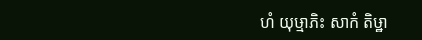ហំ យុឞ្មាភិះ សាកំ តិឞ្ឋា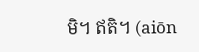មិ។ ឥតិ។ (aiōn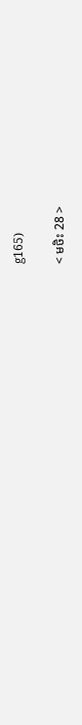g165)

< មថិះ 28 >